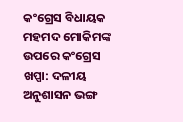କଂଗ୍ରେସ ବିଧାୟକ ମହମଦ ମୋକିମଙ୍କ ଉପରେ କଂଗ୍ରେସ ଖପ୍ପା: ଦଳୀୟ ଅନୁଶାସନ ଭଙ୍ଗ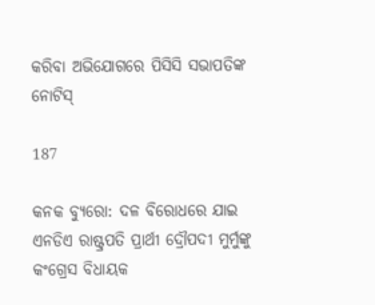କରିବା ଅଭିଯୋଗରେ ପିସିସି ସଭାପତିଙ୍କ ନୋଟିସ୍

187

କନକ ବ୍ୟୁରୋ: ଦଳ ବିରୋଧରେ ଯାଇ ଏନଡିଏ ରାଷ୍ଟ୍ରପତି ପ୍ରାର୍ଥୀ ଦ୍ରୌପଦୀ ମୁର୍ମୁଙ୍କୁ କଂଗ୍ରେସ ବିଧାୟକ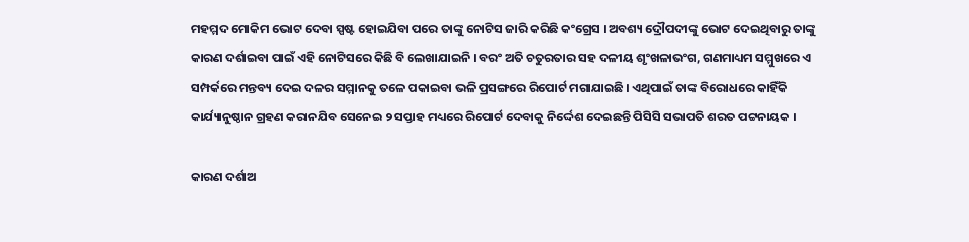ମହମ୍ମଦ ମୋକିମ ଭୋଟ ଦେବା ସ୍ପଷ୍ଟ ହୋଇଯିବା ପରେ ତାଙ୍କୁ ନୋଟିସ ଜାରି କରିଛି କଂଗ୍ରେସ । ଅବଶ୍ୟ ଦ୍ରୌପଦୀଙ୍କୁ ଭୋଟ ଦେଇଥିବାରୁ ତାଙ୍କୁ କାରଣ ଦର୍ଶାଇବା ପାଇଁ ଏହି ନୋଟିସରେ କିଛି ବି ଲେଖାଯାଇନି । ବରଂ ଅତି ଚତୁରତାର ସହ ଦଳୀୟ ଶୃଂଖଳାଭଂଗ, ଗଣମାଧ୍ୟମ ସମ୍ମୁଖରେ ଏ ସମ୍ପର୍କରେ ମନ୍ତବ୍ୟ ଦେଇ ଦଳର ସମ୍ମାନକୁ ତଳେ ପକାଇବା ଭଳି ପ୍ରସଙ୍ଗରେ ରିପୋର୍ଟ ମଗାଯାଇଛି । ଏଥିପାଇଁ ତାଙ୍କ ବିରୋଧରେ କାହିଁକି କାର୍ଯ୍ୟାନୁଷ୍ଠାନ ଗ୍ରହଣ କରାନଯିବ ସେନେଇ ୨ ସପ୍ତାହ ମଧ୍ୟରେ ରିପୋର୍ଟ ଦେବାକୁ ନିର୍ଦ୍ଦେଶ ଦେଇଛନ୍ତି ପିସିସି ସଭାପତି ଶରତ ପଟ୍ଟନାୟକ ।

କାରଣ ଦର୍ଶାଅ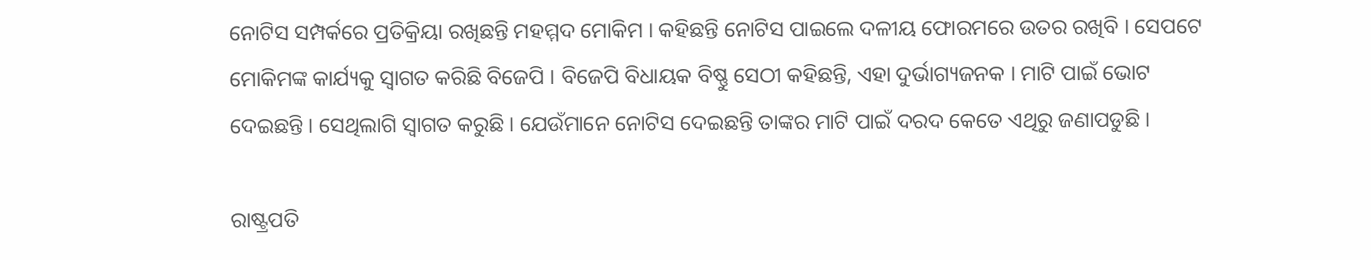ନୋଟିସ ସମ୍ପର୍କରେ ପ୍ରତିକ୍ରିୟା ରଖିଛନ୍ତି ମହମ୍ମଦ ମୋକିମ । କହିଛନ୍ତି ନୋଟିସ ପାଇଲେ ଦଳୀୟ ଫୋରମରେ ଉତର ରଖିବି । ସେପଟେ ମୋକିମଙ୍କ କାର୍ଯ୍ୟକୁ ସ୍ୱାଗତ କରିଛି ବିଜେପି । ବିଜେପି ବିଧାୟକ ବିଷ୍ଣୁ ସେଠୀ କହିଛନ୍ତି, ଏହା ଦୁର୍ଭାଗ୍ୟଜନକ । ମାଟି ପାଇଁ ଭୋଟ ଦେଇଛନ୍ତି । ସେଥିଲାଗି ସ୍ୱାଗତ କରୁଛି । ଯେଉଁମାନେ ନୋଟିସ ଦେଇଛନ୍ତି ତାଙ୍କର ମାଟି ପାଇଁ ଦରଦ କେତେ ଏଥିରୁ ଜଣାପଡୁଛି ।

ରାଷ୍ଟ୍ରପତି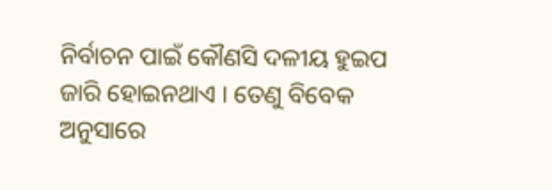ନିର୍ବାଚନ ପାଇଁ କୌଣସି ଦଳୀୟ ହୁଇପ ଜାରି ହୋଇନଥାଏ । ତେଣୁ ବିବେକ ଅନୁସାରେ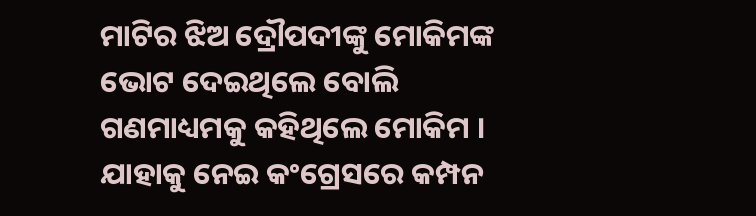ମାଟିର ଝିଅ ଦ୍ରୌପଦୀଙ୍କୁ ମୋକିମଙ୍କ ଭୋଟ ଦେଇଥିଲେ ବୋଲି ଗଣମାଧ୍ୟମକୁ କହିଥିଲେ ମୋକିମ । ଯାହାକୁ ନେଇ କଂଗ୍ରେସରେ କମ୍ପନ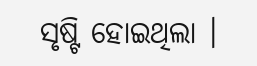ସୃଷ୍ଟି ହୋଇଥିଲା ।